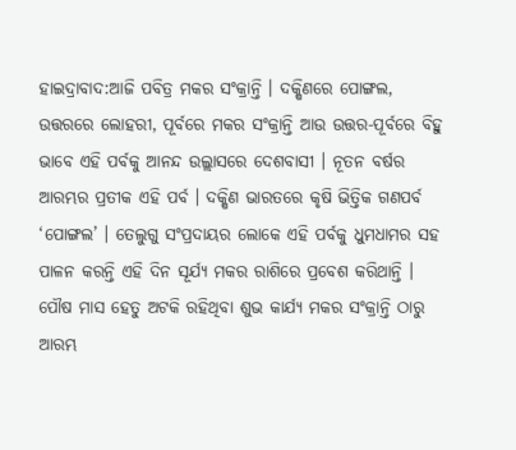ହାଇଦ୍ରାବାଦ:ଆଜି ପବିତ୍ର ମକର ସଂକ୍ରାନ୍ତି । ଦକ୍ଷିଣରେ ପୋଙ୍ଗଲ, ଉତ୍ତରରେ ଲୋହରୀ, ପୂର୍ବରେ ମକର ସଂକ୍ରାନ୍ତି ଆଉ ଉତ୍ତର-ପୂର୍ବରେ ବିହୁ ଭାବେ ଏହି ପର୍ବକୁ ଆନନ୍ଦ ଉଲ୍ଲାସରେ ଦେଶବାସୀ । ନୂତନ ବର୍ଷର ଆରମ୍ଭର ପ୍ରତୀକ ଏହି ପର୍ବ । ଦକ୍ଷିଣ ଭାରତରେ କୃଷି ଭିତ୍ତିକ ଗଣପର୍ବ ‘ପୋଙ୍ଗଲ’ । ତେଲୁଗୁ ସଂପ୍ରଦାୟର ଲୋକେ ଏହି ପର୍ବକୁ ଧୁମଧାମର ସହ ପାଳନ କରନ୍ତି ଏହି ଦିନ ସୂର୍ଯ୍ୟ ମକର ରାଶିରେ ପ୍ରବେଶ କରିଥାନ୍ତି । ପୌଷ ମାସ ହେତୁ ଅଟକି ରହିଥିବା ଶୁଭ କାର୍ଯ୍ୟ ମକର ସଂକ୍ରାନ୍ତି ଠାରୁ ଆରମ୍ଭ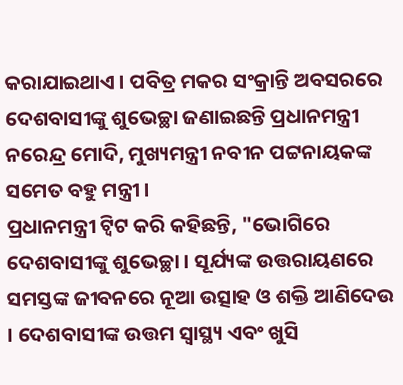କରାଯାଇଥାଏ । ପବିତ୍ର ମକର ସଂକ୍ରାନ୍ତି ଅବସରରେ ଦେଶବାସୀଙ୍କୁ ଶୁଭେଚ୍ଛା ଜଣାଇଛନ୍ତି ପ୍ରଧାନମନ୍ତ୍ରୀ ନରେନ୍ଦ୍ର ମୋଦି, ମୁଖ୍ୟମନ୍ତ୍ରୀ ନବୀନ ପଟ୍ଟନାୟକଙ୍କ ସମେତ ବହୁ ମନ୍ତ୍ରୀ ।
ପ୍ରଧାନମନ୍ତ୍ରୀ ଟ୍ବିଟ କରି କହିଛନ୍ତି, "ଭୋଗିରେ ଦେଶବାସୀଙ୍କୁ ଶୁଭେଚ୍ଛା । ସୂର୍ଯ୍ୟଙ୍କ ଉତ୍ତରାୟଣରେ ସମସ୍ତଙ୍କ ଜୀବନରେ ନୂଆ ଉତ୍ସାହ ଓ ଶକ୍ତି ଆଣିଦେଉ । ଦେଶବାସୀଙ୍କ ଉତ୍ତମ ସ୍ବାସ୍ଥ୍ୟ ଏବଂ ଖୁସି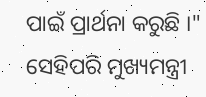ପାଇଁ ପ୍ରାର୍ଥନା କରୁଛି ।"
ସେହିପରି ମୁଖ୍ୟମନ୍ତ୍ରୀ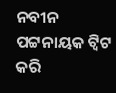ନବୀନ ପଟ୍ଟନାୟକ ଟ୍ବିଟ କରି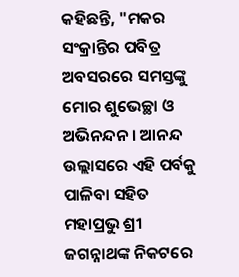କହିଛନ୍ତି, "ମକର ସଂକ୍ରାନ୍ତିର ପବିତ୍ର ଅବସରରେ ସମସ୍ତଙ୍କୁ ମୋର ଶୁଭେଚ୍ଛା ଓ ଅଭିନନ୍ଦନ । ଆନନ୍ଦ ଉଲ୍ଲାସରେ ଏହି ପର୍ବକୁ ପାଳିବା ସହିତ ମହାପ୍ରଭୁ ଶ୍ରୀ ଜଗନ୍ନାଥଙ୍କ ନିକଟରେ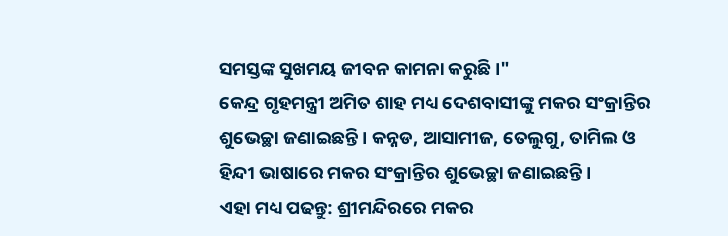ସମସ୍ତଙ୍କ ସୁଖମୟ ଜୀବନ କାମନା କରୁଛି ।"
କେନ୍ଦ୍ର ଗୃହମନ୍ତ୍ରୀ ଅମିତ ଶାହ ମଧ୍ୟ ଦେଶବାସୀଙ୍କୁ ମକର ସଂକ୍ରାନ୍ତିର ଶୁଭେଚ୍ଛା ଜଣାଇଛନ୍ତି । କନ୍ନଡ, ଆସାମୀଜ, ତେଲୁଗୁ, ତାମିଲ ଓ ହିନ୍ଦୀ ଭାଷାରେ ମକର ସଂକ୍ରାନ୍ତିର ଶୁଭେଚ୍ଛା ଜଣାଇଛନ୍ତି ।
ଏହା ମଧ୍ୟ ପଢନ୍ତୁ: ଶ୍ରୀମନ୍ଦିରରେ ମକର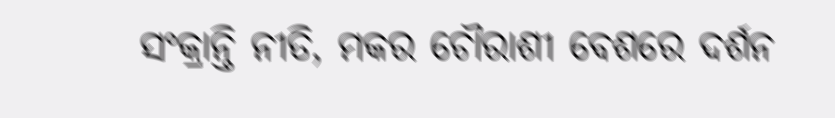ସଂକ୍ରାନ୍ତି ନୀତି, ମକର ଚୌରାଶୀ ବେଶରେ ଦର୍ଶନ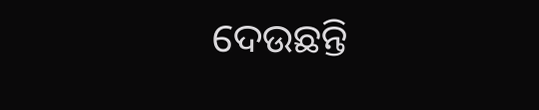ଦେଉଛନ୍ତି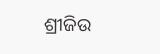ଶ୍ରୀଜିଉ